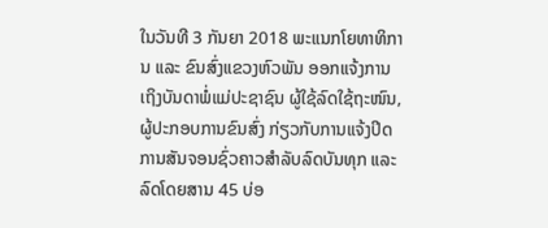ໃນວັນທີ 3 ກັນຍາ 2018 ພະແນກໂຍທາທິການ ແລະ ຂົນສົ່ງແຂວງຫົວພັນ ອອກແຈ້ງການ ເຖິງບັນດາພໍ່ແມ່ປະຊາຊົນ ຜູ້ໃຊ້ລົດໃຊ້ຖະໜົນ, ຜູ້ປະກອບການຂົນສົ່ງ ກ່ຽວກັບການແຈ້ງປິດການສັນຈອນຊົ່ວຄາວສຳລັບລົດບັນທຸກ ແລະ ລົດໂດຍສານ 45 ບ່ອ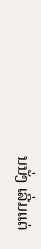ນນັ່ງ ເລີ່ມແຕ່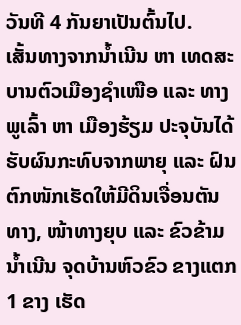ວັນທີ 4 ກັນຍາເປັນຕົ້ນໄປ.
ເສັ້ນທາງຈາກນໍ້າເນີນ ຫາ ເທດສະບານຕົວເມືອງຊໍາເໜືອ ແລະ ທາງພູເລົ້າ ຫາ ເມືອງຮ້ຽມ ປະຈຸບັນໄດ້ຮັບຜົນກະທົບຈາກພາຍຸ ແລະ ຝົນຕົກໜັກເຮັດໃຫ້ມີດິນເຈື່ອນຕັນທາງ, ໜ້າທາງຍຸບ ແລະ ຂົວຂ້າມນ້ຳເນີນ ຈຸດບ້ານຫົວຂົວ ຂາງແຕກ 1 ຂາງ ເຮັດ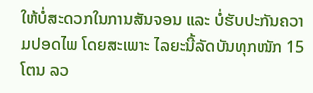ໃຫ້ບໍ່ສະດວກໃນການສັນຈອນ ແລະ ບໍ່ຮັບປະກັນຄວາມປອດໄພ ໂດຍສະເພາະ ໄລຍະນີ້ລັດບັນທຸກໜັກ 15 ໂຕນ ລວ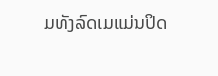ມທັງລົດເມແມ່ນປິດ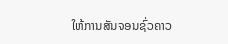ໃຫ້ການສັນຈອນຊົ່ວຄາວ